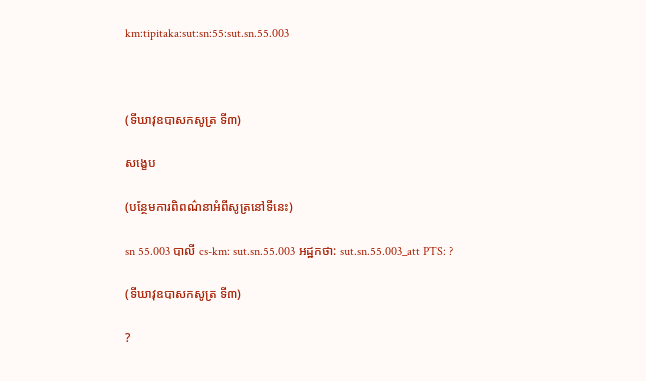km:tipitaka:sut:sn:55:sut.sn.55.003



(ទីឃាវុឧបាសកសូត្រ ទី៣)

សង្ខេប

(បន្ថែមការពិពណ៌នាអំពីសូត្រនៅទីនេះ)

sn 55.003 បាលី cs-km: sut.sn.55.003 អដ្ឋកថា: sut.sn.55.003_att PTS: ?

(ទីឃាវុឧបាសកសូត្រ ទី៣)

?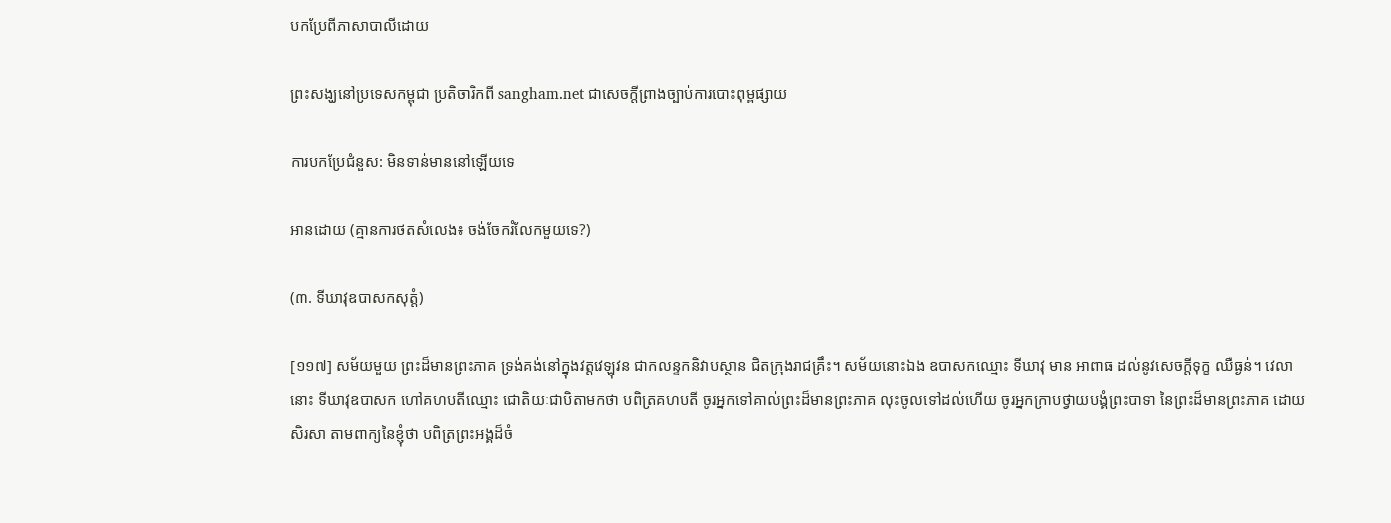បកប្រែពីភាសាបាលីដោយ

ព្រះសង្ឃនៅប្រទេសកម្ពុជា ប្រតិចារិកពី sangham.net ជាសេចក្តីព្រាងច្បាប់ការបោះពុម្ពផ្សាយ

ការបកប្រែជំនួស: មិនទាន់មាននៅឡើយទេ

អានដោយ (គ្មានការថតសំលេង៖ ចង់ចែករំលែកមួយទេ?)

(៣. ទីឃាវុឧបាសកសុត្តំ)

[១១៧] សម័យមួយ ព្រះដ៏មានព្រះភាគ ទ្រង់គង់នៅក្នុងវត្តវេឡុវន ជាកលន្ទកនិវាបស្ថាន ជិតក្រុងរាជគ្រឹះ។ សម័យនោះឯង ឧបាសកឈ្មោះ ទីឃាវុ មាន អាពាធ ដល់នូវសេចក្ដីទុក្ខ ឈឺធ្ងន់។ វេលានោះ ទីឃាវុឧបាសក ហៅគហបតីឈ្មោះ ជោតិយៈជាបិតាមកថា បពិត្រគហបតី ចូរអ្នកទៅគាល់ព្រះដ៏មានព្រះភាគ លុះចូលទៅដល់ហើយ ចូរអ្នកក្រាបថ្វាយបង្គំព្រះបាទា នៃព្រះដ៏មានព្រះភាគ ដោយសិរសា តាមពាក្យនៃខ្ញុំថា បពិត្រព្រះអង្គដ៏ចំ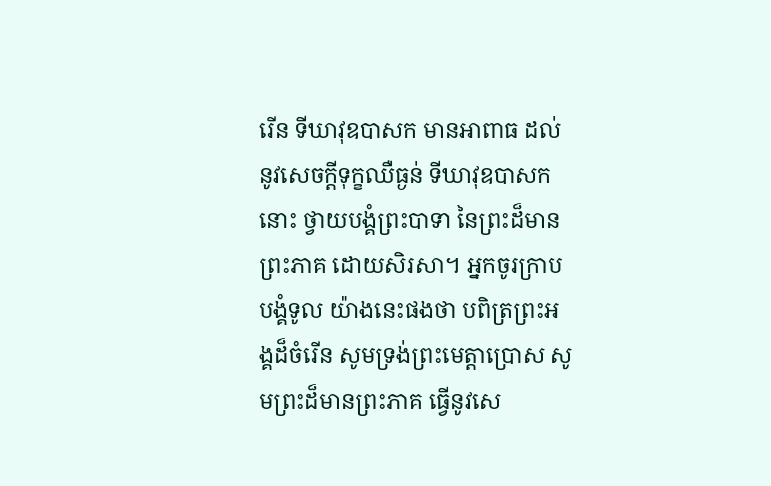រើន ទីឃាវុឧបាសក មានអាពាធ ដល់នូវសេចក្ដីទុក្ខឈឺធ្ងន់ ទីឃាវុឧបាសកនោះ ថ្វាយបង្គំព្រះបាទា នៃព្រះដ៏មានព្រះភាគ ដោយសិរសា។ អ្នកចូរក្រាបបង្គំទូល យ៉ាងនេះផងថា បពិត្រព្រះអង្គដ៏ចំរើន សូមទ្រង់ព្រះមេត្តាប្រោស សូមព្រះដ៏មានព្រះភាគ ធ្វើនូវសេ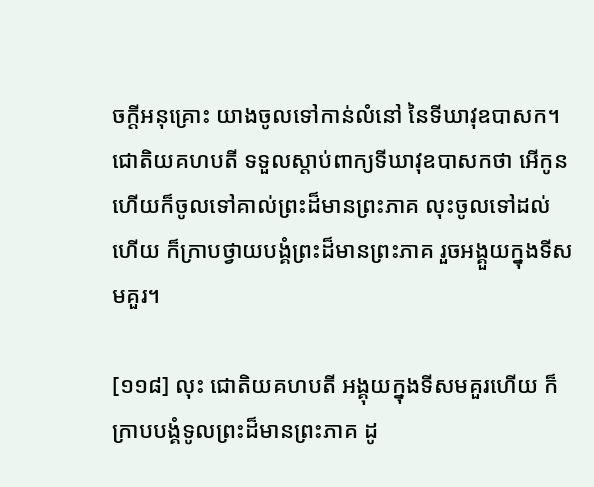ចក្ដីអនុគ្រោះ យាងចូលទៅកាន់លំនៅ នៃទីឃាវុឧបាសក។ ជោតិយគហបតី ទទួលស្ដាប់ពាក្យទីឃាវុឧបាសកថា អើកូន ហើយក៏ចូលទៅគាល់ព្រះដ៏មានព្រះភាគ លុះចូលទៅដល់ហើយ ក៏ក្រាបថ្វាយបង្គំព្រះដ៏មានព្រះភាគ រួចអង្គួយក្នុងទីសមគួរ។

[១១៨] លុះ ជោតិយគហបតី អង្គុយក្នុងទីសមគួរហើយ ក៏ក្រាបបង្គំទូលព្រះដ៏មានព្រះភាគ ដូ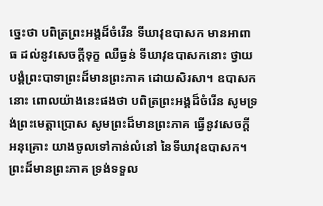ច្នេះថា បពិត្រព្រះអង្គដ៏ចំរើន ទីឃាវុឧបាសក មានអាពាធ ដល់នូវសេចក្ដីទុក្ខ ឈឺធ្ងន់ ទីឃាវុឧបាសកនោះ ថ្វាយបង្គំព្រះបាទាព្រះដ៏មានព្រះភាគ ដោយសិរសា។ ឧបាសកនោះ ពោលយ៉ាងនេះផងថា បពិត្រព្រះអង្គដ៏ចំរើន សូមទ្រង់ព្រះមេត្តាប្រោស សូមព្រះដ៏មានព្រះភាគ ធ្វើនូវសេចក្ដីអនុគ្រោះ យាងចូលទៅកាន់លំនៅ នៃទីឃាវុឧបាសក។ ព្រះដ៏មានព្រះភាគ ទ្រង់ទទួល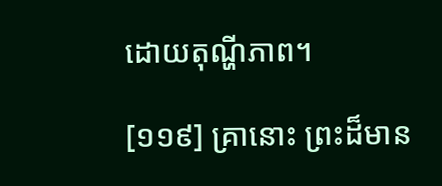ដោយតុណ្ហីភាព។

[១១៩] គ្រានោះ ព្រះដ៏មាន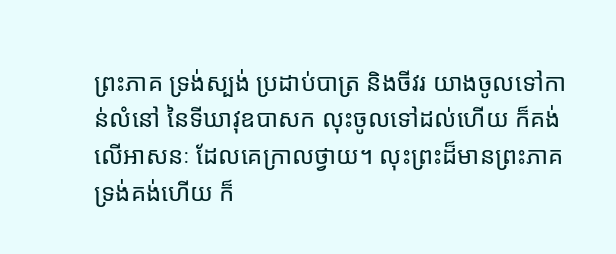ព្រះភាគ ទ្រង់ស្បង់ ប្រដាប់បាត្រ និងចីវរ យាងចូលទៅកាន់លំនៅ នៃទីឃាវុឧបាសក លុះចូលទៅដល់ហើយ ក៏គង់លើអាសនៈ ដែលគេក្រាលថ្វាយ។ លុះព្រះដ៏មានព្រះភាគ ទ្រង់គង់ហើយ ក៏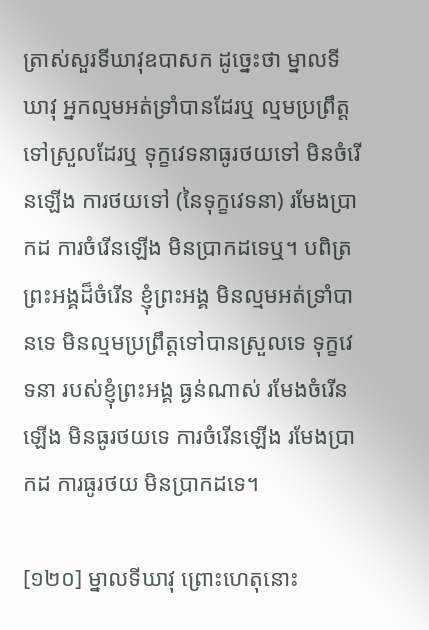ត្រាស់សួរទីឃាវុឧបាសក ដូច្នេះថា ម្នាលទីឃាវុ អ្នកល្មមអត់ទ្រាំបានដែរឬ ល្មមប្រព្រឹត្តទៅស្រួលដែរឬ ទុក្ខវេទនាធូរថយទៅ មិនចំរើនឡើង ការថយទៅ (នៃទុក្ខវេទនា) រមែងប្រាកដ ការចំរើនឡើង មិនប្រាកដទេឬ។ បពិត្រព្រះអង្គដ៏ចំរើន ខ្ញុំព្រះអង្គ មិនល្មមអត់ទ្រាំបានទេ មិនល្មមប្រព្រឹត្តទៅបានស្រួលទេ ទុក្ខវេទនា របស់ខ្ញុំព្រះអង្គ ធ្ងន់ណាស់ រមែងចំរើនឡើង មិនធូរថយទេ ការចំរើនឡើង រមែងប្រាកដ ការធូរថយ មិនប្រាកដទេ។

[១២០] ម្នាលទីឃាវុ ព្រោះហេតុនោះ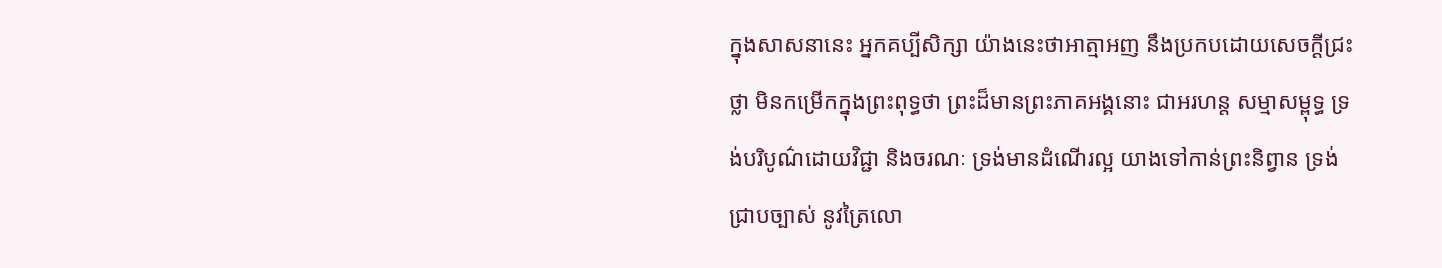ក្នុងសាសនានេះ អ្នកគប្បីសិក្សា យ៉ាងនេះថាអាត្មាអញ នឹងប្រកបដោយសេចក្ដីជ្រះថ្លា មិនកម្រើកក្នុងព្រះពុទ្ធថា ព្រះដ៏មានព្រះភាគអង្គនោះ ជាអរហន្ត សម្មាសម្ពុទ្ធ ទ្រង់បរិបូណ៌ដោយវិជ្ជា និងចរណៈ ទ្រង់មានដំណើរល្អ យាងទៅកាន់ព្រះនិព្វាន ទ្រង់ជ្រាបច្បាស់ នូវត្រៃលោ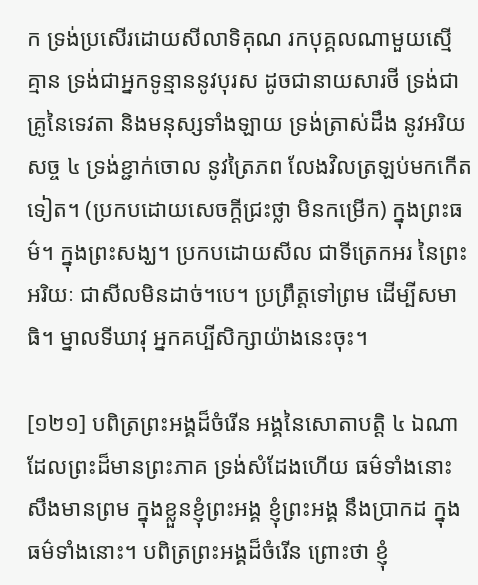ក ទ្រង់ប្រសើរដោយសីលាទិគុណ រកបុគ្គលណាមួយស្មើគ្មាន ទ្រង់ជាអ្នកទូន្មាននូវបុរស ដូចជានាយសារថី ទ្រង់ជាគ្រូនៃទេវតា និងមនុស្សទាំងឡាយ ទ្រង់ត្រាស់ដឹង នូវអរិយសច្ច ៤ ទ្រង់ខ្ជាក់ចោល នូវត្រៃភព លែងវិលត្រឡប់មកកើតទៀត។ (ប្រកបដោយសេចក្ដីជ្រះថ្លា មិនកម្រើក) ក្នុងព្រះធម៌។ ក្នុងព្រះសង្ឃ។ ប្រកបដោយសីល ជាទីត្រេកអរ នៃព្រះអរិយៈ ជាសីលមិនដាច់។បេ។ ប្រព្រឹត្តទៅព្រម ដើម្បីសមាធិ។ ម្នាលទីឃាវុ អ្នកគប្បីសិក្សាយ៉ាងនេះចុះ។

[១២១] បពិត្រព្រះអង្គដ៏ចំរើន អង្គនៃសោតាបត្តិ ៤ ឯណា ដែលព្រះដ៏មានព្រះភាគ ទ្រង់សំដែងហើយ ធម៌ទាំងនោះ សឹងមានព្រម ក្នុងខ្លួនខ្ញុំព្រះអង្គ ខ្ញុំព្រះអង្គ នឹងប្រាកដ ក្នុងធម៌ទាំងនោះ។ បពិត្រព្រះអង្គដ៏ចំរើន ព្រោះថា ខ្ញុំ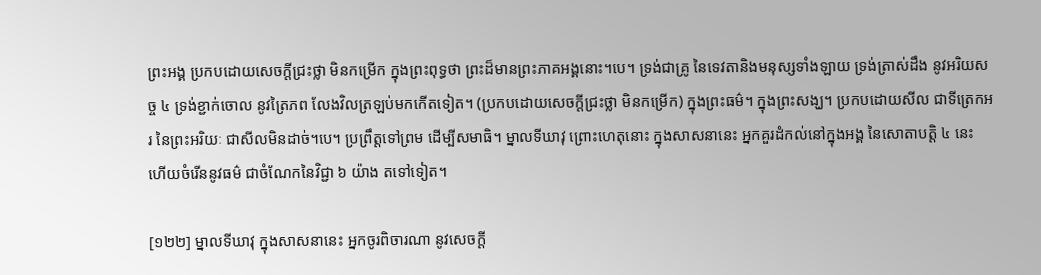ព្រះអង្គ ប្រកបដោយសេចក្ដីជ្រះថ្លា មិនកម្រើក ក្នុងព្រះពុទ្ធថា ព្រះដ៏មានព្រះភាគអង្គនោះ។បេ។ ទ្រង់ជាគ្រូ នៃទេវតានិងមនុស្សទាំងឡាយ ទ្រង់ត្រាស់ដឹង នូវអរិយសច្ច ៤ ទ្រង់ខ្ជាក់ចោល នូវត្រៃភព លែងវិលត្រឡប់មកកើតទៀត។ (ប្រកបដោយសេចក្ដីជ្រះថ្លា មិនកម្រើក) ក្នុងព្រះធម៌។ ក្នុងព្រះសង្ឃ។ ប្រកបដោយសីល ជាទីត្រេកអរ នៃព្រះអរិយៈ ជាសីលមិនដាច់។បេ។ ប្រព្រឹត្តទៅព្រម ដើម្បីសមាធិ។ ម្នាលទីឃាវុ ព្រោះហេតុនោះ ក្នុងសាសនានេះ អ្នកគួរដំកល់នៅក្នុងអង្គ នៃសោតាបត្តិ ៤ នេះ ហើយចំរើននូវធម៌ ជាចំណែកនៃវិជ្ជា ៦ យ៉ាង តទៅទៀត។

[១២២] ម្នាលទីឃាវុ ក្នុងសាសនានេះ អ្នកចូរពិចារណា នូវសេចក្ដី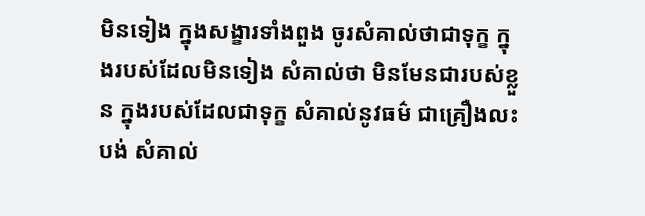មិនទៀង ក្នុងសង្ខារទាំងពួង ចូរសំគាល់ថាជាទុក្ខ ក្នុងរបស់ដែលមិនទៀង សំគាល់ថា មិនមែនជារបស់ខ្លួន ក្នុងរបស់ដែលជាទុក្ខ សំគាល់នូវធម៌ ជាគ្រឿងលះបង់ សំគាល់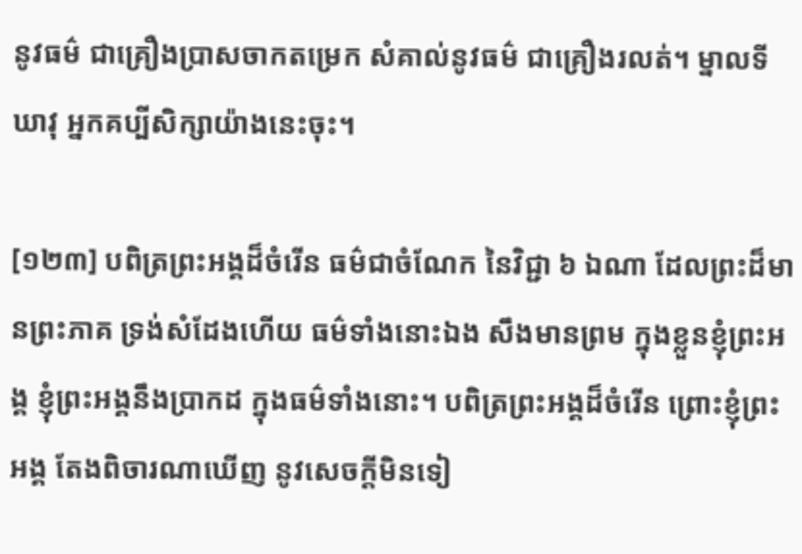នូវធម៌ ជាគ្រឿងប្រាសចាកតម្រេក សំគាល់នូវធម៌ ជាគ្រឿងរលត់។ ម្នាលទីឃាវុ អ្នកគប្បីសិក្សាយ៉ាងនេះចុះ។

[១២៣] បពិត្រព្រះអង្គដ៏ចំរើន ធម៌ជាចំណែក នៃវិជ្ជា ៦ ឯណា ដែលព្រះដ៏មានព្រះភាគ ទ្រង់សំដែងហើយ ធម៌ទាំងនោះឯង សឹងមានព្រម ក្នុងខ្លួនខ្ញុំព្រះអង្គ ខ្ញុំព្រះអង្គនឹងប្រាកដ ក្នុងធម៌ទាំងនោះ។ បពិត្រព្រះអង្គដ៏ចំរើន ព្រោះខ្ញុំព្រះអង្គ តែងពិចារណាឃើញ នូវសេចក្ដីមិនទៀ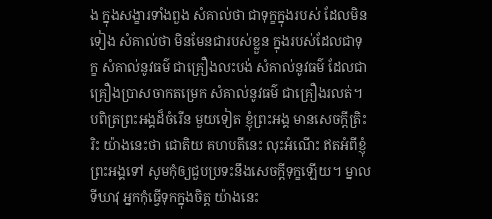ង ក្នុងសង្ខារទាំងពួង សំគាល់ថា ជាទុក្ខក្នុងរបស់ ដែលមិនទៀង សំគាល់ថា មិនមែនជារបស់ខ្លួន ក្នុងរបស់ដែលជាទុក្ខ សំគាល់នូវធម៌ ជាគ្រឿងលះបង់ សំគាល់នូវធម៌ ដែលជាគ្រឿងប្រាសចាកតម្រេក សំគាល់នូវធម៌ ជាគ្រឿងរលត់។ បពិត្រព្រះអង្គដ៏ចំរើន មួយទៀត ខ្ញុំព្រះអង្គ មានសេចក្ដីត្រិះរិះ យ៉ាងនេះថា ជោតិយ គហបតីនេះ លុះអំណើះ ឥតអំពីខ្ញុំព្រះអង្គទៅ សូមកុំឲ្យជួបប្រទះនឹងសេចក្ដីទុក្ខឡើយ។ ម្នាលទីឃាវុ អ្នកកុំធ្វើទុកក្នុងចិត្ត យ៉ាងនេះ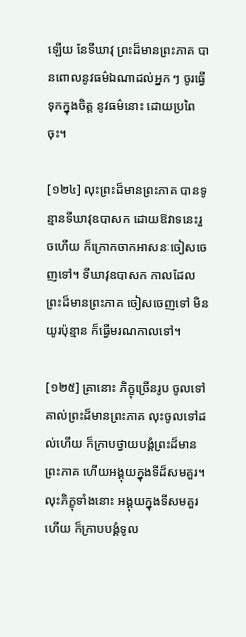ឡើយ នែទីឃាវុ ព្រះដ៏មានព្រះភាគ បានពោលនូវធម៌ឯណាដល់អ្នក ៗ ចូរធ្វើទុកក្នុងចិត្ត នូវធម៌នោះ ដោយប្រពៃចុះ។

[១២៤] លុះព្រះដ៏មានព្រះភាគ បានទូន្មានទីឃាវុឧបាសក ដោយឱវាទនេះរួចហើយ ក៏ក្រោកចាកអាសនៈចៀសចេញទៅ។ ទីឃាវុឧបាសក កាលដែលព្រះដ៏មានព្រះភាគ ចៀសចេញទៅ មិនយូរប៉ុន្មាន ក៏ធ្វើមរណកាលទៅ។

[១២៥] គ្រានោះ ភិក្ខុច្រើនរូប ចូលទៅគាល់ព្រះដ៏មានព្រះភាគ លុះចូលទៅដល់ហើយ ក៏ក្រាបថ្វាយបង្គំព្រះដ៏មានព្រះភាគ ហើយអង្គុយក្នុងទីដ៏សមគួរ។ លុះភិក្ខុទាំងនោះ អង្គុយក្នុងទីសមគួរហើយ ក៏ក្រាបបង្គំទូល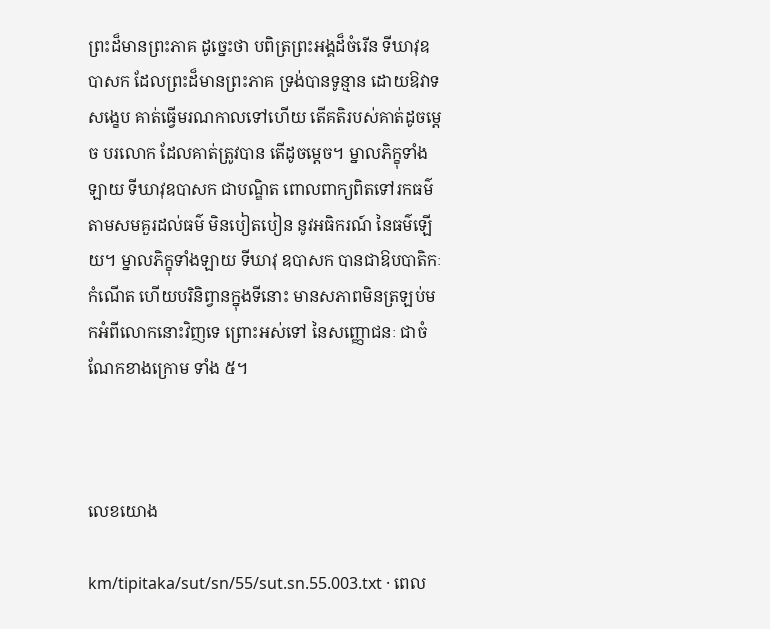ព្រះដ៏មានព្រះភាគ ដូច្នេះថា បពិត្រព្រះអង្គដ៏ចំរើន ទីឃាវុឧបាសក ដែលព្រះដ៏មានព្រះភាគ ទ្រង់បានទូន្មាន ដោយឱវាទសង្ខេប គាត់ធ្វើមរណកាលទៅហើយ តើគតិរបស់គាត់ដូចម្ដេច បរលោក ដែលគាត់ត្រូវបាន តើដូចម្ដេច។ ម្នាលភិក្ខុទាំងឡាយ ទីឃាវុឧបាសក ជាបណ្ឌិត ពោលពាក្យពិតទៅរកធម៌ តាមសមគួរដល់ធម៌ មិនបៀតបៀន នូវអធិករណ៍ នៃធម៌ឡើយ។ ម្នាលភិក្ខុទាំងឡាយ ទីឃាវុ ឧបាសក បានជាឱបបាតិកៈកំណើត ហើយបរិនិព្វានក្នុងទីនោះ មានសភាពមិនត្រឡប់មកអំពីលោកនោះវិញទេ ព្រោះអស់ទៅ នៃសញ្ញោជនៈ ជាចំណែកខាងក្រោម ទាំង ៥។



លេខយោង

km/tipitaka/sut/sn/55/sut.sn.55.003.txt · ពេល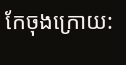កែចុងក្រោយ: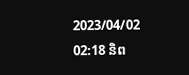2023/04/02 02:18 និព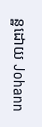ន្ឋដោយ Johann